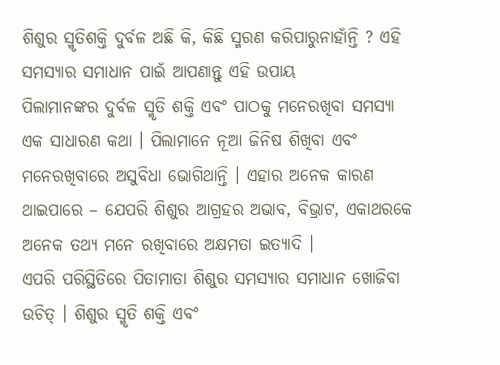ଶିଶୁର ସ୍ମୃତିଶକ୍ତି ଦୁର୍ବଳ ଅଛି କି, କିଛି ସ୍ମରଣ କରିପାରୁନାହାଁନ୍ତି ? ଏହି ସମସ୍ୟାର ସମାଧାନ ପାଇଁ ଆପଣାନ୍ତୁ ଏହି ଉପାୟ
ପିଲାମାନଙ୍କର ଦୁର୍ବଳ ସ୍ମୃତି ଶକ୍ତି ଏବଂ ପାଠକୁ ମନେରଖିବା ସମସ୍ୟା ଏକ ସାଧାରଣ କଥା । ପିଲାମାନେ ନୂଆ ଜିନିଷ ଶିଖିବା ଏବଂ ମନେରଖିବାରେ ଅସୁବିଧା ଭୋଗିଥାନ୍ତି । ଏହାର ଅନେକ କାରଣ ଥାଇପାରେ – ଯେପରି ଶିଶୁର ଆଗ୍ରହର ଅଭାବ, ବିଭ୍ରାଟ, ଏକାଥରକେ ଅନେକ ତଥ୍ୟ ମନେ ରଖିବାରେ ଅକ୍ଷମତା ଇତ୍ୟାଦି ।
ଏପରି ପରିସ୍ଥିତିରେ ପିତାମାତା ଶିଶୁର ସମସ୍ୟାର ସମାଧାନ ଖୋଜିବା ଉଚିତ୍ । ଶିଶୁର ସ୍ମୃତି ଶକ୍ତି ଏବଂ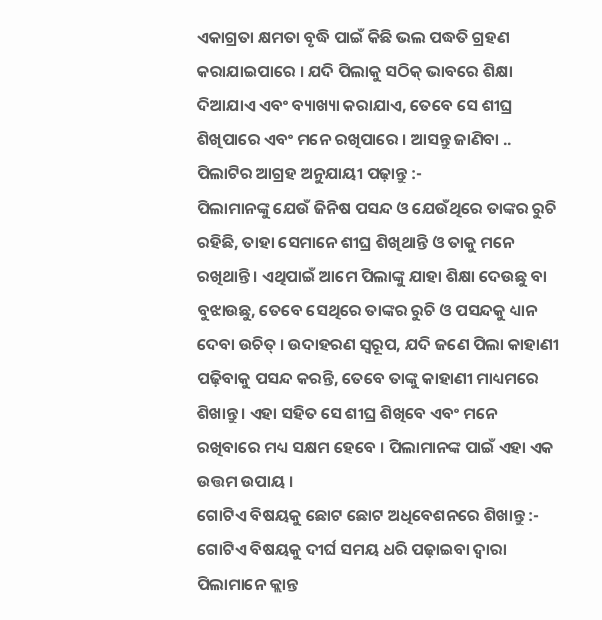ଏକାଗ୍ରତା କ୍ଷମତା ବୃଦ୍ଧି ପାଇଁ କିଛି ଭଲ ପଦ୍ଧତି ଗ୍ରହଣ କରାଯାଇପାରେ । ଯଦି ପିଲାକୁ ସଠିକ୍ ଭାବରେ ଶିକ୍ଷା ଦିଆଯାଏ ଏବଂ ବ୍ୟାଖ୍ୟା କରାଯାଏ, ତେବେ ସେ ଶୀଘ୍ର ଶିଖିପାରେ ଏବଂ ମନେ ରଖିପାରେ । ଆସନ୍ତୁ ଜାଣିବା ..
ପିଲାଟିର ଆଗ୍ରହ ଅନୁଯାୟୀ ପଢ଼ାନ୍ତୁ :-
ପିଲାମାନଙ୍କୁ ଯେଉଁ ଜିନିଷ ପସନ୍ଦ ଓ ଯେଉଁଥିରେ ତାଙ୍କର ରୁଚି ରହିଛି, ତାହା ସେମାନେ ଶୀଘ୍ର ଶିଖିଥାନ୍ତି ଓ ତାକୁ ମନେ ରଖିଥାନ୍ତି । ଏଥିପାଇଁ ଆମେ ପିଲାଙ୍କୁ ଯାହା ଶିକ୍ଷା ଦେଉଛୁ ବା ବୁଝାଉଛୁ, ତେବେ ସେଥିରେ ତାଙ୍କର ରୁଚି ଓ ପସନ୍ଦକୁ ଧ୍ୟାନ ଦେବା ଉଚିତ୍ । ଉଦାହରଣ ସ୍ୱରୂପ, ଯଦି ଜଣେ ପିଲା କାହାଣୀ ପଢ଼ିବାକୁ ପସନ୍ଦ କରନ୍ତି, ତେବେ ତାଙ୍କୁ କାହାଣୀ ମାଧ୍ୟମରେ ଶିଖାନ୍ତୁ । ଏହା ସହିତ ସେ ଶୀଘ୍ର ଶିଖିବେ ଏବଂ ମନେ ରଖିବାରେ ମଧ୍ୟ ସକ୍ଷମ ହେବେ । ପିଲାମାନଙ୍କ ପାଇଁ ଏହା ଏକ ଉତ୍ତମ ଉପାୟ ।
ଗୋଟିଏ ବିଷୟକୁ ଛୋଟ ଛୋଟ ଅଧିବେଶନରେ ଶିଖାନ୍ତୁ :-
ଗୋଟିଏ ବିଷୟକୁ ଦୀର୍ଘ ସମୟ ଧରି ପଢ଼ାଇବା ଦ୍ୱାରା ପିଲାମାନେ କ୍ଲାନ୍ତ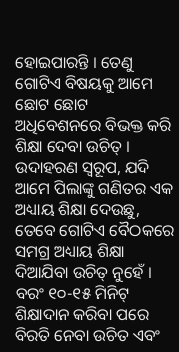ହୋଇପାରନ୍ତି । ତେଣୁ ଗୋଟିଏ ବିଷୟକୁ ଆମେ ଛୋଟ ଛୋଟ ଅଧିବେଶନରେ ବିଭକ୍ତ କରି ଶିକ୍ଷା ଦେବା ଉଚିତ୍ । ଉଦାହରଣ ସ୍ୱରୂପ, ଯଦି ଆମେ ପିଲାଙ୍କୁ ଗଣିତର ଏକ ଅଧ୍ୟାୟ ଶିକ୍ଷା ଦେଉଛୁ, ତେବେ ଗୋଟିଏ ବୈଠକରେ ସମଗ୍ର ଅଧ୍ୟାୟ ଶିକ୍ଷା ଦିଆଯିବା ଉଚିତ୍ ନୁହେଁ । ବରଂ ୧୦-୧୫ ମିନିଟ୍ ଶିକ୍ଷାଦାନ କରିବା ପରେ ବିରତି ନେବା ଉଚିତ ଏବଂ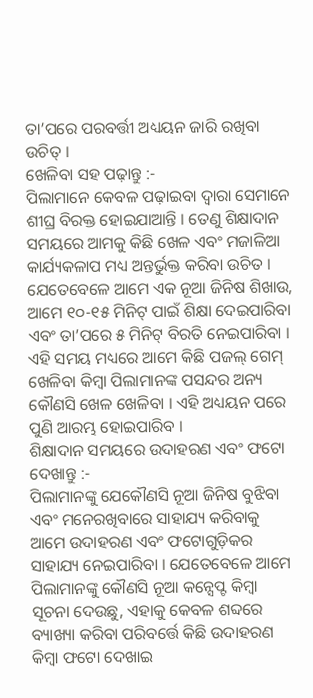ତା’ପରେ ପରବର୍ତ୍ତୀ ଅଧ୍ୟୟନ ଜାରି ରଖିବା ଉଚିତ୍ ।
ଖେଳିବା ସହ ପଢ଼ାନ୍ତୁ :-
ପିଲାମାନେ କେବଳ ପଢ଼ାଇବା ଦ୍ୱାରା ସେମାନେ ଶୀଘ୍ର ବିରକ୍ତ ହୋଇଯାଆନ୍ତି । ତେଣୁ ଶିକ୍ଷାଦାନ ସମୟରେ ଆମକୁ କିଛି ଖେଳ ଏବଂ ମଜାଳିଆ କାର୍ଯ୍ୟକଳାପ ମଧ୍ୟ ଅନ୍ତର୍ଭୁକ୍ତ କରିବା ଉଚିତ । ଯେତେବେଳେ ଆମେ ଏକ ନୂଆ ଜିନିଷ ଶିଖାଉ, ଆମେ ୧୦-୧୫ ମିନିଟ୍ ପାଇଁ ଶିକ୍ଷା ଦେଇପାରିବା ଏବଂ ତା’ପରେ ୫ ମିନିଟ୍ ବିରତି ନେଇପାରିବା । ଏହି ସମୟ ମଧ୍ୟରେ ଆମେ କିଛି ପଜଲ୍ ଗେମ୍ ଖେଳିବା କିମ୍ବା ପିଲାମାନଙ୍କ ପସନ୍ଦର ଅନ୍ୟ କୌଣସି ଖେଳ ଖେଳିବା । ଏହି ଅଧ୍ୟୟନ ପରେ ପୁଣି ଆରମ୍ଭ ହୋଇପାରିବ ।
ଶିକ୍ଷାଦାନ ସମୟରେ ଉଦାହରଣ ଏବଂ ଫଟୋ ଦେଖାନ୍ତୁ :-
ପିଲାମାନଙ୍କୁ ଯେକୌଣସି ନୂଆ ଜିନିଷ ବୁଝିବା ଏବଂ ମନେରଖିବାରେ ସାହାଯ୍ୟ କରିବାକୁ ଆମେ ଉଦାହରଣ ଏବଂ ଫଟୋଗୁଡ଼ିକର ସାହାଯ୍ୟ ନେଇପାରିବା । ଯେତେବେଳେ ଆମେ ପିଲାମାନଙ୍କୁ କୌଣସି ନୂଆ କନ୍ସେପ୍ଟ କିମ୍ବା ସୂଚନା ଦେଉଛୁ, ଏହାକୁ କେବଳ ଶବ୍ଦରେ ବ୍ୟାଖ୍ୟା କରିବା ପରିବର୍ତ୍ତେ କିଛି ଉଦାହରଣ କିମ୍ବା ଫଟୋ ଦେଖାଇ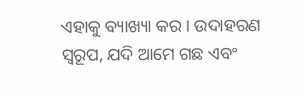ଏହାକୁ ବ୍ୟାଖ୍ୟା କର । ଉଦାହରଣ ସ୍ୱରୂପ, ଯଦି ଆମେ ଗଛ ଏବଂ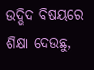ଉଦ୍ଭିଦ ବିଷୟରେ ଶିକ୍ଷା ଦେଉଛୁ,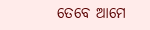ତେବେ ଆମେ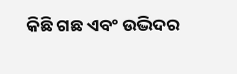କିଛି ଗଛ ଏବଂ ଉଦ୍ଭିଦର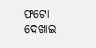ଫଟୋ ଦେଖାଇ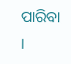ପାରିବା ।